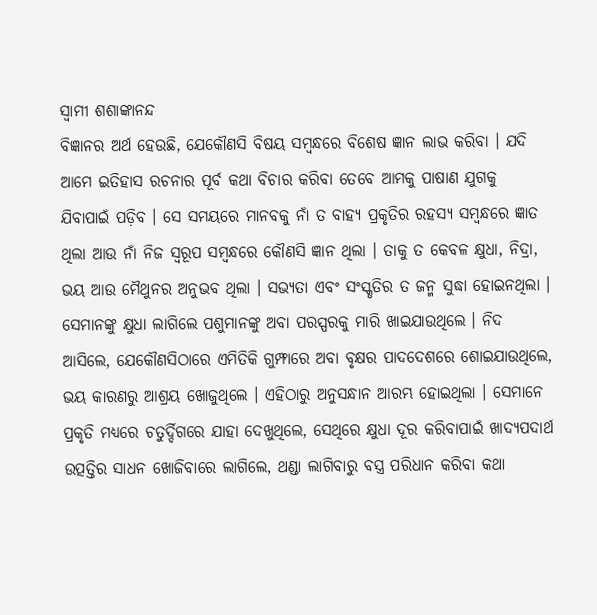ସ୍ୱାମୀ ଶଶାଙ୍କାନନ୍ଦ
ବିଜ୍ଞାନର ଅର୍ଥ ହେଉଛି, ଯେକୌଣସି ବିଷୟ ସମ୍ବନ୍ଧରେ ବିଶେଷ ଜ୍ଞାନ ଲାଭ କରିବା । ଯଦି ଆମେ ଇତିହାସ ରଚନାର ପୂର୍ବ କଥା ବିଚାର କରିବା ତେବେ ଆମକୁ ପାଷାଣ ଯୁଗକୁ ଯିବାପାଇଁ ପଡ଼ିବ । ସେ ସମୟରେ ମାନବକୁ ନାଁ ତ ବାହ୍ୟ ପ୍ରକୃତିର ରହସ୍ୟ ସମ୍ବନ୍ଧରେ ଜ୍ଞାତ ଥିଲା ଆଉ ନାଁ ନିଜ ସ୍ୱରୂପ ସମ୍ବନ୍ଧରେ କୌଣସି ଜ୍ଞାନ ଥିଲା । ତାକୁ ତ କେବଳ କ୍ଷୁଧା, ନିଦ୍ରା, ଭୟ ଆଉ ମୈଥୁନର ଅନୁଭବ ଥିଲା । ସଭ୍ୟତା ଏବଂ ସଂସ୍କୃତିର ତ ଜନ୍ମ ସୁଦ୍ଧା ହୋଇନଥିଲା । ସେମାନଙ୍କୁ କ୍ଷୁଧା ଲାଗିଲେ ପଶୁମାନଙ୍କୁ ଅବା ପରସ୍ପରକୁ ମାରି ଖାଇଯାଉଥିଲେ । ନିଦ ଆସିଲେ, ଯେକୌଣସିଠାରେ ଏମିତିକି ଗୁମ୍ଫାରେ ଅବା ବୃକ୍ଷର ପାଦଦେଶରେ ଶୋଇଯାଉଥିଲେ, ଭୟ କାରଣରୁ ଆଶ୍ରୟ ଖୋଜୁଥିଲେ । ଏହିଠାରୁ ଅନୁସନ୍ଧାନ ଆରମ୍ଭ ହୋଇଥିଲା । ସେମାନେ ପ୍ରକୃତି ମଧ୍ୟରେ ଚତୁର୍ଦ୍ଦିଗରେ ଯାହା ଦେଖୁଥିଲେ, ସେଥିରେ କ୍ଷୁଧା ଦୂର କରିବାପାଇଁ ଖାଦ୍ୟପଦାର୍ଥ ଉତ୍ପତ୍ତିର ସାଧନ ଖୋଜିବାରେ ଲାଗିଲେ, ଥଣ୍ଡା ଲାଗିବାରୁ ବସ୍ତ୍ର ପରିଧାନ କରିବା କଥା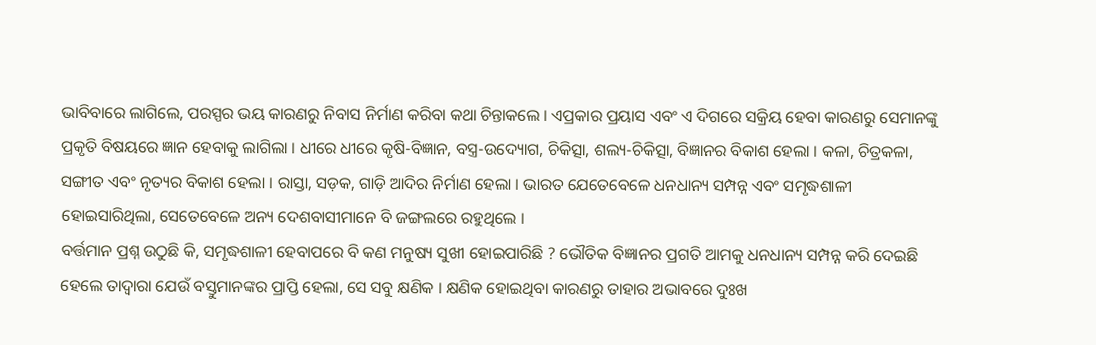ଭାବିବାରେ ଲାଗିଲେ, ପରସ୍ପର ଭୟ କାରଣରୁ ନିବାସ ନିର୍ମାଣ କରିବା କଥା ଚିନ୍ତାକଲେ । ଏପ୍ରକାର ପ୍ରୟାସ ଏବଂ ଏ ଦିଗରେ ସକ୍ରିୟ ହେବା କାରଣରୁ ସେମାନଙ୍କୁ ପ୍ରକୃତି ବିଷୟରେ ଜ୍ଞାନ ହେବାକୁ ଲାଗିଲା । ଧୀରେ ଧୀରେ କୃଷି-ବିଜ୍ଞାନ, ବସ୍ତ୍ର-ଉଦ୍ୟୋଗ, ଚିକିତ୍ସା, ଶଲ୍ୟ-ଚିକିତ୍ସା, ବିଜ୍ଞାନର ବିକାଶ ହେଲା । କଳା, ଚିତ୍ରକଳା, ସଙ୍ଗୀତ ଏବଂ ନୃତ୍ୟର ବିକାଶ ହେଲା । ରାସ୍ତା, ସଡ଼କ, ଗାଡ଼ି ଆଦିର ନିର୍ମାଣ ହେଲା । ଭାରତ ଯେତେବେଳେ ଧନଧାନ୍ୟ ସମ୍ପନ୍ନ ଏବଂ ସମୃଦ୍ଧଶାଳୀ ହୋଇସାରିଥିଲା, ସେତେବେଳେ ଅନ୍ୟ ଦେଶବାସୀମାନେ ବି ଜଙ୍ଗଲରେ ରହୁଥିଲେ ।
ବର୍ତ୍ତମାନ ପ୍ରଶ୍ନ ଉଠୁଛି କି, ସମୃଦ୍ଧଶାଳୀ ହେବାପରେ ବି କଣ ମନୁଷ୍ୟ ସୁଖୀ ହୋଇପାରିଛି ? ଭୌତିକ ବିଜ୍ଞାନର ପ୍ରଗତି ଆମକୁ ଧନଧାନ୍ୟ ସମ୍ପନ୍ନ କରି ଦେଇଛି ହେଲେ ତାଦ୍ୱାରା ଯେଉଁ ବସ୍ତୁମାନଙ୍କର ପ୍ରାପ୍ତି ହେଲା, ସେ ସବୁ କ୍ଷଣିକ । କ୍ଷଣିକ ହୋଇଥିବା କାରଣରୁ ତାହାର ଅଭାବରେ ଦୁଃଖ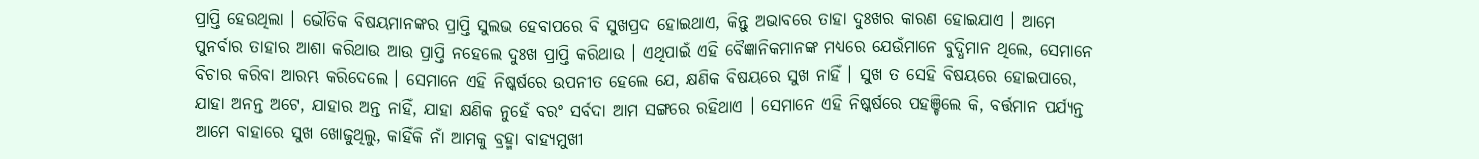ପ୍ରାପ୍ତି ହେଉଥିଲା । ଭୌତିକ ବିଷୟମାନଙ୍କର ପ୍ରାପ୍ତି ସୁଲଭ ହେବାପରେ ବି ସୁଖପ୍ରଦ ହୋଇଥାଏ, କିନ୍ତୁ ଅଭାବରେ ତାହା ଦୁଃଖର କାରଣ ହୋଇଯାଏ । ଆମେ ପୁନର୍ବାର ତାହାର ଆଶା କରିଥାଉ ଆଉ ପ୍ରାପ୍ତି ନହେଲେ ଦୁଃଖ ପ୍ରାପ୍ତି କରିଥାଉ । ଏଥିପାଇଁ ଏହି ବୈଜ୍ଞାନିକମାନଙ୍କ ମଧ୍ୟରେ ଯେଉଁମାନେ ବୁଦ୍ଧିମାନ ଥିଲେ, ସେମାନେ ବିଚାର କରିବା ଆରମ୍ଭ କରିଦେଲେ । ସେମାନେ ଏହି ନିଷ୍କର୍ଷରେ ଉପନୀତ ହେଲେ ଯେ, କ୍ଷଣିକ ବିଷୟରେ ସୁଖ ନାହିଁ । ସୁଖ ତ ସେହି ବିଷୟରେ ହୋଇପାରେ, ଯାହା ଅନନ୍ତ ଅଟେ, ଯାହାର ଅନ୍ତ ନାହିଁ, ଯାହା କ୍ଷଣିକ ନୁହେଁ ବରଂ ସର୍ବଦା ଆମ ସଙ୍ଗରେ ରହିଥାଏ । ସେମାନେ ଏହି ନିଷ୍କର୍ଷରେ ପହଞ୍ଚିଲେ କି, ବର୍ତ୍ତମାନ ପର୍ଯ୍ୟନ୍ତ ଆମେ ବାହାରେ ସୁଖ ଖୋଜୁଥିଲୁ, କାହିଁକି ନାଁ ଆମକୁ ବ୍ରହ୍ମା ବାହ୍ୟମୁଖୀ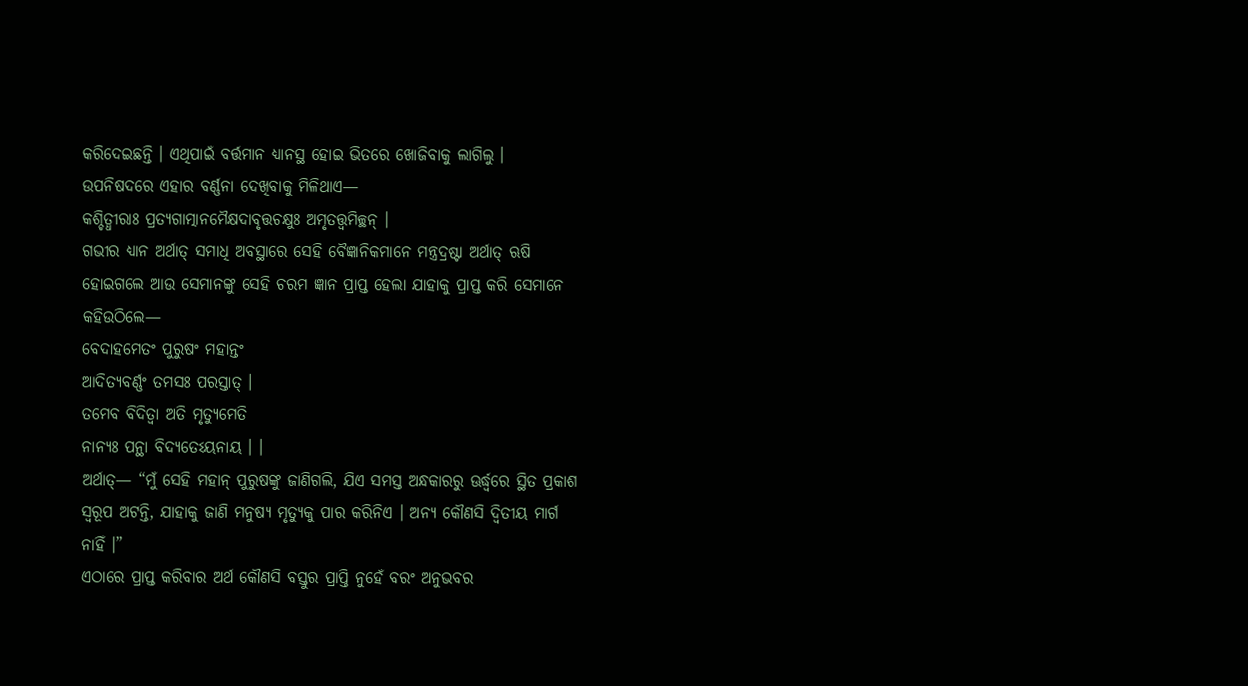କରିଦେଇଛନ୍ତି । ଏଥିପାଇଁ ବର୍ତ୍ତମାନ ଧ୍ୟାନସ୍ଥ ହୋଇ ଭିତରେ ଖୋଜିବାକୁ ଲାଗିଲୁ ।
ଉପନିଷଦରେ ଏହାର ବର୍ଣ୍ଣନା ଦେଖିବାକୁ ମିଳିଥାଏ—
କଶ୍ଚିତ୍ଧୀରାଃ ପ୍ରତ୍ୟଗାତ୍ମାନମୈକ୍ଷଦାବୃତ୍ତଚକ୍ଷୁଃ ଅମୃତତ୍ତ୍ୱମିଚ୍ଛନ୍ ।
ଗଭୀର ଧ୍ୟାନ ଅର୍ଥାତ୍ ସମାଧି ଅବସ୍ଥାରେ ସେହି ବୈଜ୍ଞାନିକମାନେ ମନ୍ତ୍ରଦ୍ରଷ୍ଟା ଅର୍ଥାତ୍ ଋଷି ହୋଇଗଲେ ଆଉ ସେମାନଙ୍କୁ ସେହି ଚରମ ଜ୍ଞାନ ପ୍ରାପ୍ତ ହେଲା ଯାହାକୁ ପ୍ରାପ୍ତ କରି ସେମାନେ କହିଉଠିଲେ—
ବେଦାହମେତଂ ପୁରୁଷଂ ମହାନ୍ତଂ
ଆଦିତ୍ୟବର୍ଣ୍ଣଂ ତମସଃ ପରସ୍ତାତ୍ ।
ତମେବ ବିଦିତ୍ୱା ଅତି ମୃତ୍ୟୁମେତି
ନାନ୍ୟଃ ପନ୍ଥା ବିଦ୍ୟତେଽୟନାୟ । ।
ଅର୍ଥାତ୍— “ମୁଁ ସେହି ମହାନ୍ ପୁରୁଷଙ୍କୁ ଜାଣିଗଲି, ଯିଏ ସମସ୍ତ ଅନ୍ଧକାରରୁ ଊର୍ଦ୍ଧ୍ୱରେ ସ୍ଥିତ ପ୍ରକାଶ ସ୍ୱରୂପ ଅଟନ୍ତି, ଯାହାକୁ ଜାଣି ମନୁଷ୍ୟ ମୃତ୍ୟୁକୁ ପାର କରିନିଏ । ଅନ୍ୟ କୌଣସି ଦ୍ୱିତୀୟ ମାର୍ଗ ନାହିଁ ।”
ଏଠାରେ ପ୍ରାପ୍ତ କରିବାର ଅର୍ଥ କୌଣସି ବସ୍ତୁର ପ୍ରାପ୍ତି ନୁହେଁ ବରଂ ଅନୁଭବର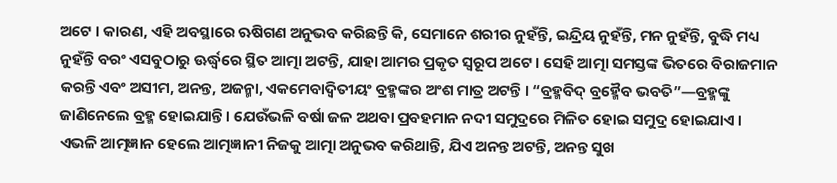ଅଟେ । କାରଣ, ଏହି ଅବସ୍ଥାରେ ଋଷିଗଣ ଅନୁଭବ କରିଛନ୍ତି କି, ସେମାନେ ଶରୀର ନୁହଁନ୍ତି, ଇନ୍ଦ୍ରିୟ ନୁହଁନ୍ତି, ମନ ନୁହଁନ୍ତି, ବୁଦ୍ଧି ମଧ୍ୟ ନୁହଁନ୍ତି ବରଂ ଏସବୁଠାରୁ ଊର୍ଦ୍ଧ୍ୱରେ ସ୍ଥିତ ଆତ୍ମା ଅଟନ୍ତି, ଯାହା ଆମର ପ୍ରକୃତ ସ୍ୱରୂପ ଅଟେ । ସେହି ଆତ୍ମା ସମସ୍ତଙ୍କ ଭିତରେ ବିରାଜମାନ କରନ୍ତି ଏବଂ ଅସୀମ, ଅନନ୍ତ, ଅଜନ୍ମା, ଏକମେବାଦ୍ୱିତୀୟଂ ବ୍ରହ୍ମଙ୍କର ଅଂଶ ମାତ୍ର ଅଟନ୍ତି । “ବ୍ରହ୍ମବିଦ୍ ବ୍ରହ୍ମୈବ ଭବତି”—ବ୍ରହ୍ମଙ୍କୁ ଜାଣିନେଲେ ବ୍ରହ୍ମ ହୋଇଯାନ୍ତି । ଯେଉଁଭଳି ବର୍ଷା ଜଳ ଅଥବା ପ୍ରବହମାନ ନଦୀ ସମୁଦ୍ରରେ ମିଳିତ ହୋଇ ସମୁଦ୍ର ହୋଇଯାଏ ।
ଏଭଳି ଆତ୍ମଜ୍ଞାନ ହେଲେ ଆତ୍ମଜ୍ଞାନୀ ନିଜକୁ ଆତ୍ମା ଅନୁଭବ କରିଥାନ୍ତି, ଯିଏ ଅନନ୍ତ ଅଟନ୍ତି, ଅନନ୍ତ ସୁଖ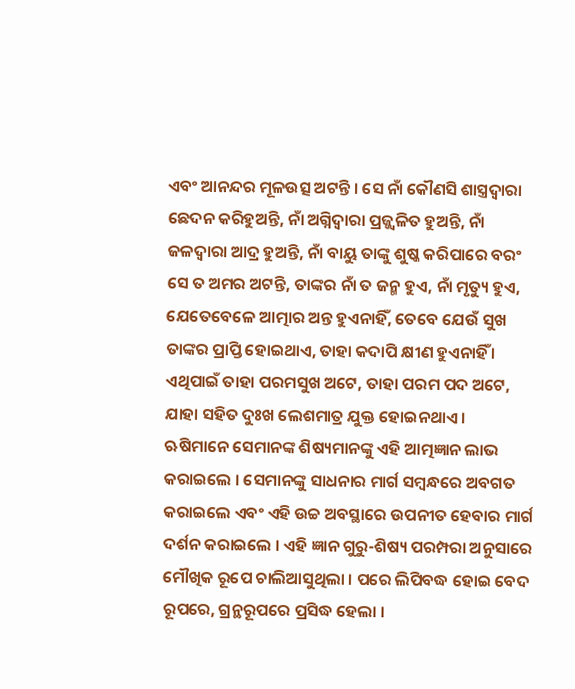ଏବଂ ଆନନ୍ଦର ମୂଳଉତ୍ସ ଅଟନ୍ତି । ସେ ନାଁ କୌଣସି ଶାସ୍ତ୍ରଦ୍ୱାରା ଛେଦନ କରିହୁଅନ୍ତି, ନାଁ ଅଗ୍ନିଦ୍ୱାରା ପ୍ରଜ୍ଜ୍ୱଳିତ ହୁଅନ୍ତି, ନାଁ ଜଳଦ୍ୱାରା ଆଦ୍ର ହୁଅନ୍ତି, ନାଁ ବାୟୁ ତାଙ୍କୁ ଶୁଷ୍କ କରିପାରେ ବରଂ ସେ ତ ଅମର ଅଟନ୍ତି, ତାଙ୍କର ନାଁ ତ ଜନ୍ମ ହୁଏ, ନାଁ ମୃତ୍ୟୁ ହୁଏ, ଯେତେବେଳେ ଆତ୍ମାର ଅନ୍ତ ହୁଏନାହିଁ, ତେବେ ଯେଉଁ ସୁଖ ତାଙ୍କର ପ୍ରାପ୍ତି ହୋଇଥାଏ, ତାହା କଦାପି କ୍ଷୀଣ ହୁଏନାହିଁ । ଏଥିପାଇଁ ତାହା ପରମସୁଖ ଅଟେ, ତାହା ପରମ ପଦ ଅଟେ, ଯାହା ସହିତ ଦୁଃଖ ଲେଶମାତ୍ର ଯୁକ୍ତ ହୋଇନଥାଏ ।
ଋଷିମାନେ ସେମାନଙ୍କ ଶିଷ୍ୟମାନଙ୍କୁ ଏହି ଆତ୍ମଜ୍ଞାନ ଲାଭ କରାଇଲେ । ସେମାନଙ୍କୁ ସାଧନାର ମାର୍ଗ ସମ୍ବନ୍ଧରେ ଅବଗତ କରାଇଲେ ଏବଂ ଏହି ଉଚ୍ଚ ଅବସ୍ଥାରେ ଉପନୀତ ହେବାର ମାର୍ଗ ଦର୍ଶନ କରାଇଲେ । ଏହି ଜ୍ଞାନ ଗୁରୁ-ଶିଷ୍ୟ ପରମ୍ପରା ଅନୁସାରେ ମୌଖିକ ରୂପେ ଚାଲିଆସୁଥିଲା । ପରେ ଲିପିବଦ୍ଧ ହୋଇ ବେଦ ରୂପରେ, ଗ୍ରନ୍ଥରୂପରେ ପ୍ରସିଦ୍ଧ ହେଲା ।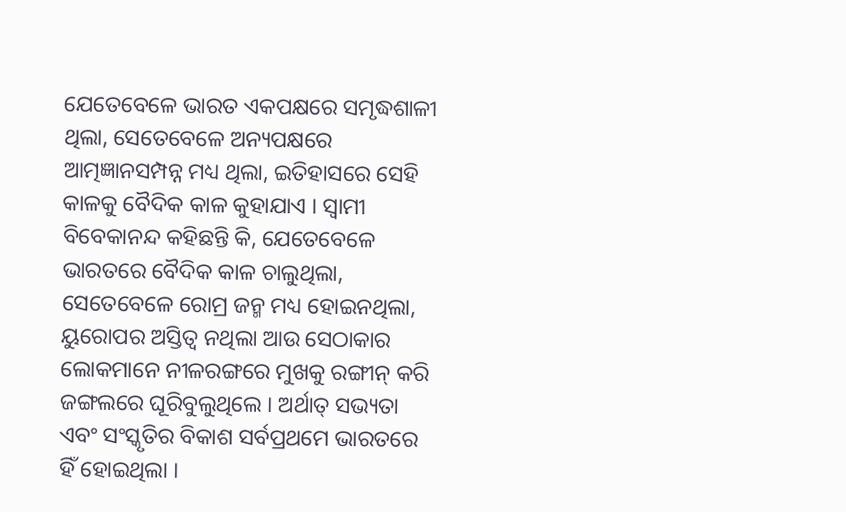ଯେତେବେଳେ ଭାରତ ଏକପକ୍ଷରେ ସମୃଦ୍ଧଶାଳୀ ଥିଲା, ସେତେବେଳେ ଅନ୍ୟପକ୍ଷରେ ଆତ୍ମଜ୍ଞାନସମ୍ପନ୍ନ ମଧ୍ୟ ଥିଲା, ଇତିହାସରେ ସେହି କାଳକୁ ବୈଦିକ କାଳ କୁହାଯାଏ । ସ୍ୱାମୀ ବିବେକାନନ୍ଦ କହିଛନ୍ତି କି, ଯେତେବେଳେ ଭାରତରେ ବୈଦିକ କାଳ ଚାଲୁଥିଲା, ସେତେବେଳେ ରୋମ୍ର ଜନ୍ମ ମଧ୍ୟ ହୋଇନଥିଲା, ୟୁରୋପର ଅସ୍ତିତ୍ୱ ନଥିଲା ଆଉ ସେଠାକାର ଲୋକମାନେ ନୀଳରଙ୍ଗରେ ମୁଖକୁ ରଙ୍ଗୀନ୍ କରି ଜଙ୍ଗଲରେ ଘୂରିବୁଲୁଥିଲେ । ଅର୍ଥାତ୍ ସଭ୍ୟତା ଏବଂ ସଂସ୍କୃତିର ବିକାଶ ସର୍ବପ୍ରଥମେ ଭାରତରେ ହିଁ ହୋଇଥିଲା ।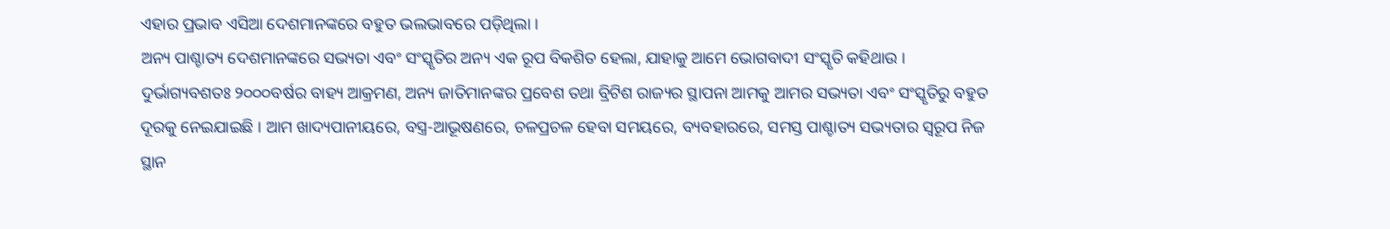ଏହାର ପ୍ରଭାବ ଏସିଆ ଦେଶମାନଙ୍କରେ ବହୁତ ଭଲଭାବରେ ପଡ଼ିଥିଲା ।
ଅନ୍ୟ ପାଶ୍ଚାତ୍ୟ ଦେଶମାନଙ୍କରେ ସଭ୍ୟତା ଏବଂ ସଂସ୍କୃତିର ଅନ୍ୟ ଏକ ରୂପ ବିକଶିତ ହେଲା, ଯାହାକୁ ଆମେ ଭୋଗବାଦୀ ସଂସ୍କୃତି କହିଥାଉ । ଦୁର୍ଭାଗ୍ୟବଶତଃ ୨୦୦୦ବର୍ଷର ବାହ୍ୟ ଆକ୍ରମଣ, ଅନ୍ୟ ଜାତିମାନଙ୍କର ପ୍ରବେଶ ତଥା ବ୍ରିଟିଶ ରାଜ୍ୟର ସ୍ଥାପନା ଆମକୁ ଆମର ସଭ୍ୟତା ଏବଂ ସଂସ୍କୃତିରୁ ବହୁତ ଦୂରକୁ ନେଇଯାଇଛି । ଆମ ଖାଦ୍ୟପାନୀୟରେ, ବସ୍ତ୍ର-ଆଭୂଷଣରେ, ଚଳପ୍ରଚଳ ହେବା ସମୟରେ, ବ୍ୟବହାରରେ, ସମସ୍ତ ପାଶ୍ଚାତ୍ୟ ସଭ୍ୟତାର ସ୍ୱରୂପ ନିଜ ସ୍ଥାନ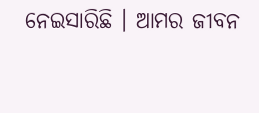ନେଇସାରିଛି । ଆମର ଜୀବନ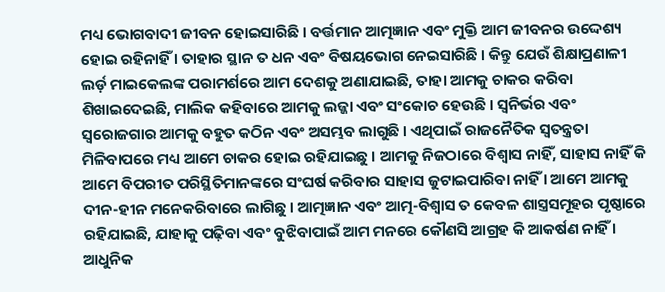ମଧ୍ୟ ଭୋଗବାଦୀ ଜୀବନ ହୋଇସାରିଛି । ବର୍ତ୍ତମାନ ଆତ୍ମଜ୍ଞାନ ଏବଂ ମୁକ୍ତି ଆମ ଜୀବନର ଉଦ୍ଦେଶ୍ୟ ହୋଇ ରହିନାହିଁ । ତାହାର ସ୍ଥାନ ତ ଧନ ଏବଂ ବିଷୟଭୋଗ ନେଇସାରିଛି । କିନ୍ତୁ ଯେଉଁ ଶିକ୍ଷାପ୍ରଣାଳୀ ଲର୍ଡ଼ ମାଇକେଲଙ୍କ ପରାମର୍ଶରେ ଆମ ଦେଶକୁ ଅଣାଯାଇଛି, ତାହା ଆମକୁ ଚାକର କରିବା ଶିଖାଇଦେଇଛି, ମାଲିକ କହିବାରେ ଆମକୁ ଲଜ୍ଜା ଏବଂ ସଂକୋଚ ହେଉଛି । ସ୍ୱନିର୍ଭର ଏବଂ ସ୍ୱରୋଜଗାର ଆମକୁ ବହୁତ କଠିନ ଏବଂ ଅସମ୍ଭବ ଲାଗୁଛି । ଏଥିପାଇଁ ରାଜନୈତିକ ସ୍ୱତନ୍ତ୍ରତା ମିଳିବାପରେ ମଧ୍ୟ ଆମେ ଚାକର ହୋଇ ରହିଯାଇଛୁ । ଆମକୁ ନିଜଠାରେ ବିଶ୍ୱାସ ନାହିଁ, ସାହାସ ନାହିଁ କି ଆମେ ବିପରୀତ ପରିସ୍ଥିତିମାନଙ୍କରେ ସଂଘର୍ଷ କରିବାର ସାହାସ ଜୁଟାଇପାରିବା ନାହିଁ । ଆମେ ଆମକୁ ଦୀନ-ହୀନ ମନେକରିବାରେ ଲାଗିଛୁ । ଆତ୍ମଜ୍ଞାନ ଏବଂ ଆତ୍ମ-ବିଶ୍ୱାସ ତ କେବଳ ଶାସ୍ତ୍ରସମୂହର ପୃଷ୍ଠାରେ ରହିଯାଇଛି, ଯାହାକୁ ପଢ଼ିବା ଏବଂ ବୁଝିବାପାଇଁ ଆମ ମନରେ କୌଣସି ଆଗ୍ରହ କି ଆକର୍ଷଣ ନାହିଁ ।
ଆଧୁନିକ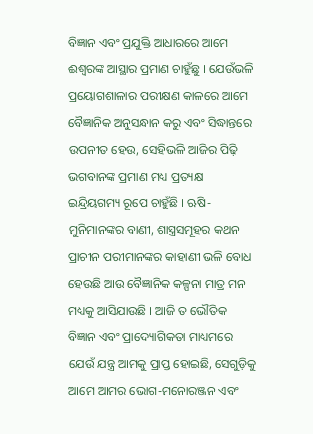ବିଜ୍ଞାନ ଏବଂ ପ୍ରଯୁକ୍ତି ଆଧାରରେ ଆମେ ଈଶ୍ୱରଙ୍କ ଆସ୍ଥାର ପ୍ରମାଣ ଚାହୁଁଛୁ । ଯେଉଁଭଳି ପ୍ରୟୋଗଶାଳାର ପରୀକ୍ଷଣ କାଳରେ ଆମେ ବୈଜ୍ଞାନିକ ଅନୁସନ୍ଧାନ କରୁ ଏବଂ ସିଦ୍ଧାନ୍ତରେ ଉପନୀତ ହେଉ, ସେହିଭଳି ଆଜିର ପିଢ଼ି ଭଗବାନଙ୍କ ପ୍ରମାଣ ମଧ୍ୟ ପ୍ରତ୍ୟକ୍ଷ ଇନ୍ଦ୍ରିୟଗମ୍ୟ ରୂପେ ଚାହୁଁଛି । ଋଷି-ମୁନିମାନଙ୍କର ବାଣୀ, ଶାସ୍ତ୍ରସମୂହର କଥନ ପ୍ରାଚୀନ ପରୀମାନଙ୍କର କାହାଣୀ ଭଳି ବୋଧ ହେଉଛି ଆଉ ବୈଜ୍ଞାନିକ କଳ୍ପନା ମାତ୍ର ମନ ମଧ୍ୟକୁ ଆସିଯାଉଛି । ଆଜି ତ ଭୌତିକ ବିଜ୍ଞାନ ଏବଂ ପ୍ରାଦ୍ୟୋଗିକତା ମାଧ୍ୟମରେ ଯେଉଁ ଯନ୍ତ୍ର ଆମକୁ ପ୍ରାପ୍ତ ହୋଇଛି, ସେଗୁଡ଼ିକୁ ଆମେ ଆମର ଭୋଗ-ମନୋରଞ୍ଜନ ଏବଂ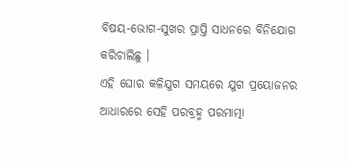ବିଷୟ-ଭୋଗ-ସୁଖର ପ୍ରାପ୍ତି ସାଧନରେ ବିନିଯୋଗ କରିଚାଲିଛୁ ।
ଏହି ଘୋର କଳିଯୁଗ ସମୟରେ ଯୁଗ ପ୍ରୟୋଜନର ଆଧାରରେ ସେହି ପରବ୍ରହ୍ମ ପରମାତ୍ମା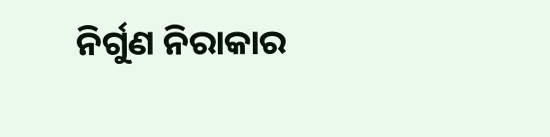ନିର୍ଗୁଣ ନିରାକାର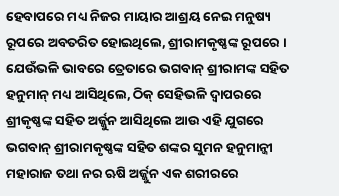ହେବାପରେ ମଧ୍ୟ ନିଜର ମାୟାର ଆଶ୍ରୟ ନେଇ ମନୁଷ୍ୟ ରୂପରେ ଅବତରିତ ହୋଇଥିଲେ, ଶ୍ରୀରାମକୃଷ୍ଣଙ୍କ ରୂପରେ । ଯେଉଁଭଳି ଭାବରେ ତ୍ରେତାରେ ଭଗବାନ୍ ଶ୍ରୀରାମଙ୍କ ସହିତ ହନୁମାନ୍ ମଧ୍ୟ ଆସିଥିଲେ, ଠିକ୍ ସେହିଭଳି ଦ୍ୱାପରରେ ଶ୍ରୀକୃଷ୍ଣଙ୍କ ସହିତ ଅର୍ଜ୍ଜୁନ ଆସିଥିଲେ ଆଉ ଏହି ଯୁଗରେ ଭଗବାନ୍ ଶ୍ରୀରାମକୃଷ୍ଣଙ୍କ ସହିତ ଶଙ୍କର ସୁମନ ହନୁମାନ୍ଜୀ ମହାରାଜ ତଥା ନର ଋଷି ଅର୍ଜ୍ଜୁନ ଏକ ଶରୀରରେ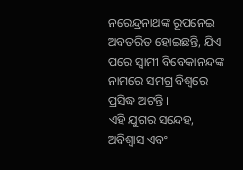ନରେନ୍ଦ୍ରନାଥଙ୍କ ରୂପନେଇ ଅବତରିତ ହୋଇଛନ୍ତି, ଯିଏ ପରେ ସ୍ୱାମୀ ବିବେକାନନ୍ଦଙ୍କ ନାମରେ ସମଗ୍ର ବିଶ୍ୱରେ ପ୍ରସିଦ୍ଧ ଅଟନ୍ତି ।
ଏହି ଯୁଗର ସନ୍ଦେହ, ଅବିଶ୍ୱାସ ଏବଂ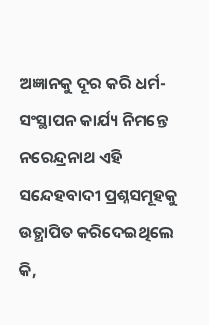ଅଜ୍ଞାନକୁ ଦୂର କରି ଧର୍ମ-ସଂସ୍ଥାପନ କାର୍ଯ୍ୟ ନିମନ୍ତେ ନରେନ୍ଦ୍ରନାଥ ଏହି ସନ୍ଦେହବାଦୀ ପ୍ରଶ୍ନସମୂହକୁ ଉତ୍ଥାପିତ କରିଦେଇଥିଲେ କି,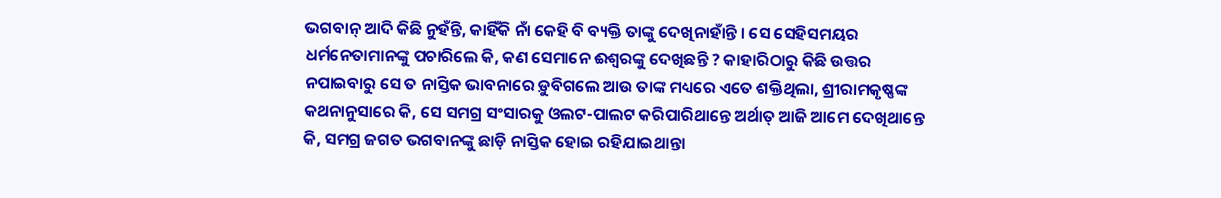ଭଗବାନ୍ ଆଦି କିଛି ନୁହଁନ୍ତି, କାହିଁକି ନାଁ କେହି ବି ବ୍ୟକ୍ତି ତାଙ୍କୁ ଦେଖିନାହାଁନ୍ତି । ସେ ସେହିସମୟର ଧର୍ମନେତାମାନଙ୍କୁ ପଚାରିଲେ କି, କଣ ସେମାନେ ଈଶ୍ୱରଙ୍କୁ ଦେଖିଛନ୍ତି ? କାହାରିଠାରୁ କିଛି ଉତ୍ତର ନପାଇବାରୁ ସେ ତ ନାସ୍ତିକ ଭାବନାରେ ଡ଼ୁବିଗଲେ ଆଉ ତାଙ୍କ ମଧ୍ୟରେ ଏତେ ଶକ୍ତିଥିଲା, ଶ୍ରୀରାମକୃଷ୍ଣଙ୍କ କଥନାନୁସାରେ କି, ସେ ସମଗ୍ର ସଂସାରକୁ ଓଲଟ-ପାଲଟ କରିପାରିଥାନ୍ତେ ଅର୍ଥାତ୍ ଆଜି ଆମେ ଦେଖିଥାନ୍ତେ କି, ସମଗ୍ର ଜଗତ ଭଗବାନଙ୍କୁ ଛାଡ଼ି ନାସ୍ତିକ ହୋଇ ରହିଯାଇଥାନ୍ତା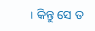। କିନ୍ତୁ ସେ ତ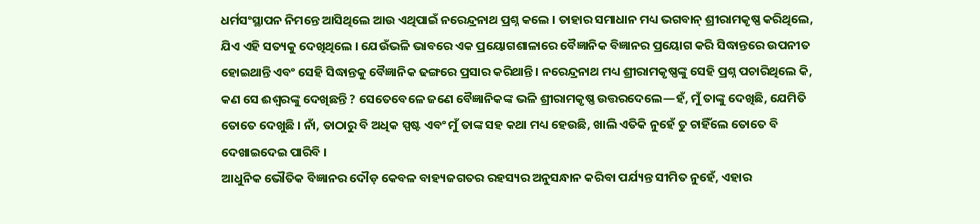ଧର୍ମସଂସ୍ଥାପନ ନିମନ୍ତେ ଆସିଥିଲେ ଆଉ ଏଥିପାଇଁ ନରେନ୍ଦ୍ରନାଥ ପ୍ରଶ୍ନ କଲେ । ତାହାର ସମାଧାନ ମଧ୍ୟ ଭଗବାନ୍ ଶ୍ରୀରାମକୃଷ୍ଣ କରିଥିଲେ, ଯିଏ ଏହି ସତ୍ୟକୁ ଦେଖିଥିଲେ । ଯେଉଁଭଳି ଭାବରେ ଏକ ପ୍ରୟୋଗଶାଳାରେ ବୈଜ୍ଞାନିକ ବିଜ୍ଞାନର ପ୍ରୟୋଗ କରି ସିଦ୍ଧାନ୍ତରେ ଉପନୀତ ହୋଇଥାନ୍ତି ଏବଂ ସେହି ସିଦ୍ଧାନ୍ତକୁ ବୈଜ୍ଞାନିକ ଢଙ୍ଗରେ ପ୍ରସାର କରିଥାନ୍ତି । ନରେନ୍ଦ୍ରନାଥ ମଧ୍ୟ ଶ୍ରୀରାମକୃଷ୍ଣଙ୍କୁ ସେହି ପ୍ରଶ୍ନ ପଚାରିଥିଲେ କି, କଣ ସେ ଈଶ୍ୱରଙ୍କୁ ଦେଖିଛନ୍ତି ? ସେତେବେଳେ ଜଣେ ବୈଜ୍ଞାନିକଙ୍କ ଭଳି ଶ୍ରୀରାମକୃଷ୍ଣ ଉତ୍ତରଦେଲେ—ହଁ, ମୁଁ ତାଙ୍କୁ ଦେଖିଛି, ଯେମିତି ତୋତେ ଦେଖୁଛି । ନାଁ, ତାଠାରୁ ବି ଅଧିକ ସ୍ପଷ୍ଟ ଏବଂ ମୁଁ ତାଙ୍କ ସହ କଥା ମଧ୍ୟ ହେଉଛି, ଖାଲି ଏତିକି ନୁହେଁ ତୁ ଚାହିଁଲେ ତୋତେ ବି ଦେଖାଇଦେଇ ପାରିବି ।
ଆଧୁନିକ ଭୌତିକ ବିଜ୍ଞାନର ଦୌଡ଼ କେବଳ ବାହ୍ୟଜଗତର ରହସ୍ୟର ଅନୁସନ୍ଧାନ କରିବା ପର୍ଯ୍ୟନ୍ତ ସୀମିତ ନୁହେଁ, ଏହାର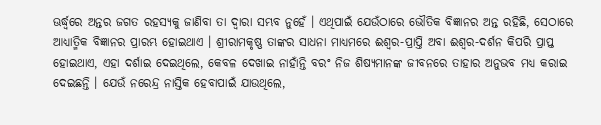ଊର୍ଦ୍ଧ୍ୱରେ ଅନ୍ତର ଜଗତ ରହସ୍ୟକୁ ଜାଣିବା ତା ଦ୍ୱାରା ସମ୍ଭବ ନୁହେଁ । ଏଥିପାଇଁ ଯେଉଁଠାରେ ଭୌତିକ ବିଜ୍ଞାନର ଅନ୍ତ ରହିଛି, ସେଠାରେ ଆଧ୍ୟାତ୍ମିକ ବିଜ୍ଞାନର ପ୍ରାରମ୍ଭ ହୋଇଥାଏ । ଶ୍ରୀରାମକୃଷ୍ଣ ତାଙ୍କର ସାଧନା ମାଧ୍ୟମରେ ଈଶ୍ୱର-ପ୍ରାପ୍ତି ଅବା ଈଶ୍ୱର-ଦର୍ଶନ କିପରି ପ୍ରାପ୍ତ ହୋଇଥାଏ, ଏହା ଦର୍ଶାଇ ଦେଇଥିଲେ, କେବଳ ଦେଖାଇ ନାହାଁନ୍ତି ବରଂ ନିଜ ଶିଷ୍ୟମାନଙ୍କ ଜୀବନରେ ତାହାର ଅନୁଭବ ମଧ୍ୟ କରାଇ ଦେଇଛନ୍ତି । ଯେଉଁ ନରେନ୍ଦ୍ର ନାସ୍ତିକ ହେବାପାଇଁ ଯାଉଥିଲେ,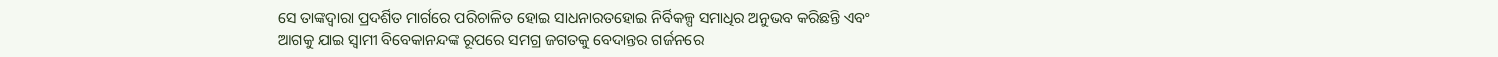ସେ ତାଙ୍କଦ୍ୱାରା ପ୍ରଦର୍ଶିତ ମାର୍ଗରେ ପରିଚାଳିତ ହୋଇ ସାଧନାରତହୋଇ ନିର୍ବିକଳ୍ପ ସମାଧିର ଅନୁଭବ କରିଛନ୍ତି ଏବଂ ଆଗକୁ ଯାଇ ସ୍ୱାମୀ ବିବେକାନନ୍ଦଙ୍କ ରୂପରେ ସମଗ୍ର ଜଗତକୁ ବେଦାନ୍ତର ଗର୍ଜନରେ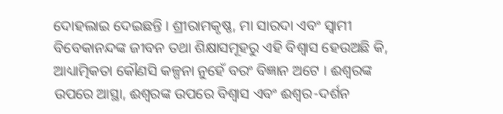ଦୋହଲାଇ ଦେଇଛନ୍ତି । ଶ୍ରୀରାମକୃଷ୍ଣ, ମା ସାରଦା ଏବଂ ସ୍ୱାମୀ ବିବେକାନନ୍ଦଙ୍କ ଜୀବନ ତଥା ଶିକ୍ଷାସମୂହରୁ ଏହି ବିଶ୍ୱାସ ହେଉଅଛି କି, ଆଧ୍ୟାତ୍ମିକତା କୌଣସି କଳ୍ପନା ନୁହେଁ ବରଂ ବିଜ୍ଞାନ ଅଟେ । ଈଶ୍ୱରଙ୍କ ଉପରେ ଆସ୍ଥା, ଈଶ୍ୱରଙ୍କ ଉପରେ ବିଶ୍ୱାସ ଏବଂ ଈଶ୍ୱର-ଦର୍ଶନ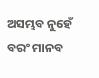ଅସମ୍ଭବ ନୁହେଁ ବରଂ ମାନବ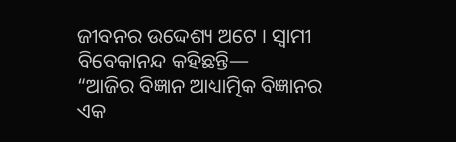ଜୀବନର ଉଦ୍ଦେଶ୍ୟ ଅଟେ । ସ୍ୱାମୀ ବିବେକାନନ୍ଦ କହିଛନ୍ତି—
“ଆଜିର ବିଜ୍ଞାନ ଆଧ୍ୟାତ୍ମିକ ବିଜ୍ଞାନର ଏକ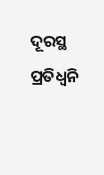ଦୂରସ୍ଥ ପ୍ରତିଧ୍ୱନି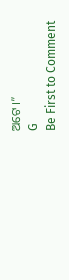ଅଟେ ।”
G
Be First to Comment